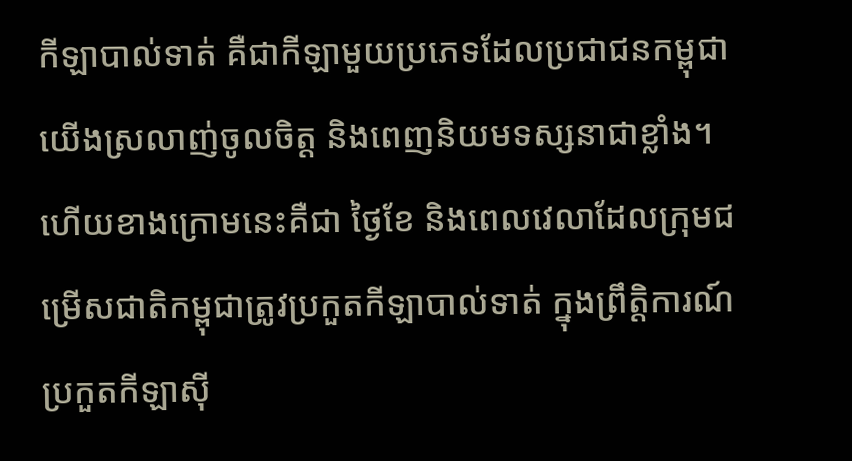កីឡាបាល់ទាត់ គឺជាកីឡាមួយប្រភេទដែលប្រជាជនកម្ពុជាយើងស្រលាញ់ចូលចិត្ត និងពេញនិយមទស្សនាជាខ្លាំង។ ហើយខាងក្រោមនេះគឺជា ថ្ងៃខែ និងពេលវេលាដែលក្រុមជម្រើសជាតិកម្ពុជាត្រូវប្រកួតកីឡាបាល់ទាត់ ក្នុងព្រឹត្តិការណ៍ប្រកួតកីឡាស៊ី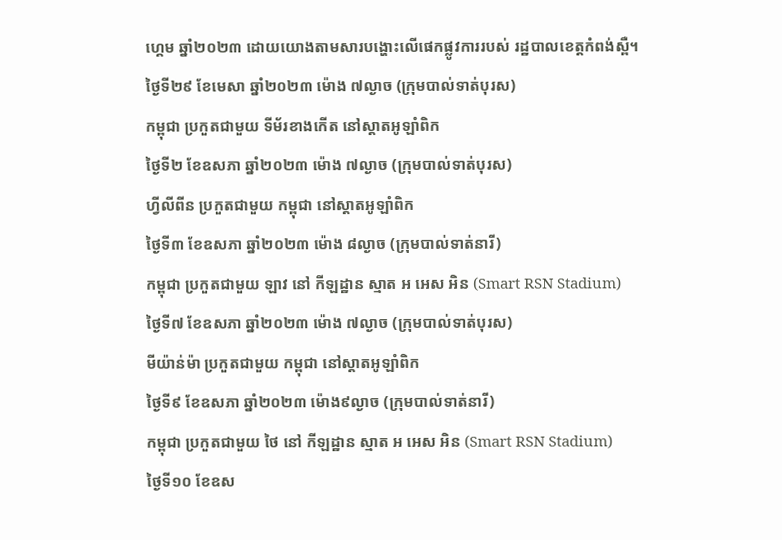ហ្គេម ឆ្នាំ២០២៣ ដោយយោងតាមសារបង្ហោះលើផេកផ្លូវការរបស់ រដ្ឋបាលខេត្តកំពង់ស្ពឺ។
ថ្ងៃទី២៩ ខែមេសា ឆ្នាំ២០២៣ ម៉ោង ៧ល្ងាច (ក្រុមបាល់ទាត់បុរស)
កម្ពុជា ប្រកួតជាមួយ ទីម័រខាងកើត នៅស្ដាតអូឡាំពិក
ថ្ងៃទី២ ខែឧសភា ឆ្នាំ២០២៣ ម៉ោង ៧ល្ងាច (ក្រុមបាល់ទាត់បុរស)
ហ្វីលីពីន ប្រកួតជាមួយ កម្ពុជា នៅស្ដាតអូឡាំពិក
ថ្ងៃទី៣ ខែឧសភា ឆ្នាំ២០២៣ ម៉ោង ៨ល្ងាច (ក្រុមបាល់ទាត់នារី)
កម្ពុជា ប្រកួតជាមួយ ឡាវ នៅ កីឡដ្ឋាន ស្មាត អ អេស អិន (Smart RSN Stadium)
ថ្ងៃទី៧ ខែឧសភា ឆ្នាំ២០២៣ ម៉ោង ៧ល្ងាច (ក្រុមបាល់ទាត់បុរស)
មីយ៉ាន់ម៉ា ប្រកួតជាមួយ កម្ពុជា នៅស្ដាតអូឡាំពិក
ថ្ងៃទី៩ ខែឧសភា ឆ្នាំ២០២៣ ម៉ោង៩ល្ងាច (ក្រុមបាល់ទាត់នារី)
កម្ពុជា ប្រកួតជាមួយ ថៃ នៅ កីឡដ្ឋាន ស្មាត អ អេស អិន (Smart RSN Stadium)
ថ្ងៃទី១០ ខែឧស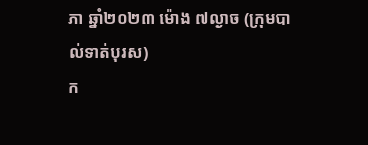ភា ឆ្នាំ២០២៣ ម៉ោង ៧ល្ងាច (ក្រុមបាល់ទាត់បុរស)
ក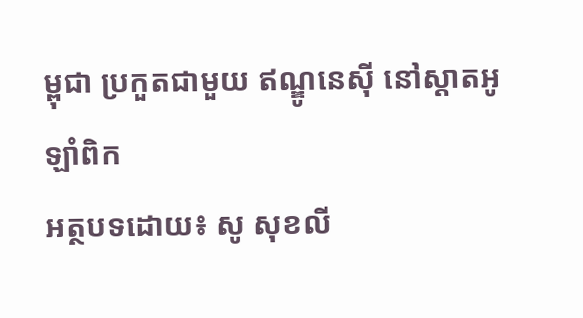ម្ពុជា ប្រកួតជាមួយ ឥណ្ឌូនេស៊ី នៅស្ដាតអូឡាំពិក
អត្ថបទដោយ៖ សូ សុខលី